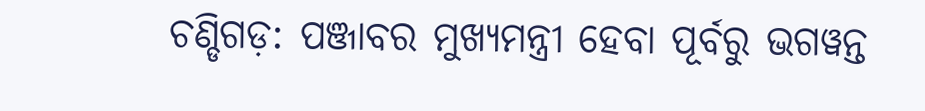ଚଣ୍ଡିଗଡ଼: ପଞ୍ଜାବର ମୁଖ୍ୟମନ୍ତ୍ରୀ ହେବା ପୂର୍ବରୁ ଭଗୱନ୍ତ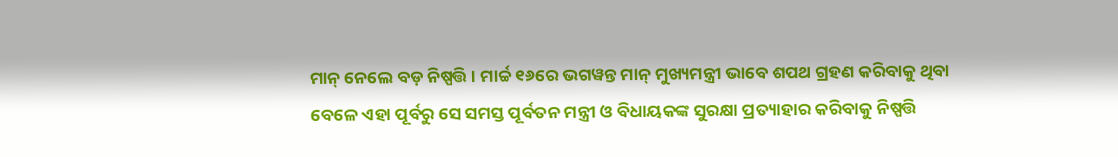ମାନ୍ ନେଲେ ବଡ଼ ନିଷ୍ପତ୍ତି । ମାର୍ଚ୍ଚ ୧୬ରେ ଭଗୱନ୍ତ ମାନ୍ ମୁଖ୍ୟମନ୍ତ୍ରୀ ଭାବେ ଶପଥ ଗ୍ରହଣ କରିବାକୁ ଥିବା ବେଳେ ଏହା ପୂର୍ବରୁ ସେ ସମସ୍ତ ପୂର୍ବତନ ମନ୍ତ୍ରୀ ଓ ବିଧାୟକଙ୍କ ସୁରକ୍ଷା ପ୍ରତ୍ୟାହାର କରିବାକୁ ନିଷ୍ପତ୍ତି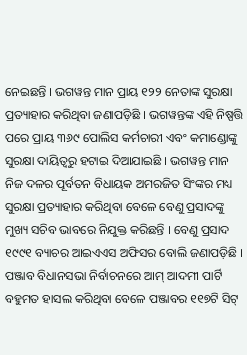ନେଇଛନ୍ତି । ଭଗୱନ୍ତ ମାନ ପ୍ରାୟ ୧୨୨ ନେତାଙ୍କ ସୁରକ୍ଷା ପ୍ରତ୍ୟାହାର କରିଥିବା ଜଣାପଡ଼ିଛି । ଭଗୱନ୍ତଙ୍କ ଏହି ନିଷ୍ପତ୍ତି ପରେ ପ୍ରାୟ ୩୬୯ ପୋଲିସ କର୍ମଚାରୀ ଏବଂ କମାଣ୍ଡୋଙ୍କୁ ସୁରକ୍ଷା ଦାୟିତ୍ୱରୁ ହଟାଇ ଦିଆଯାଇଛି । ଭଗୱନ୍ତ ମାନ ନିଜ ଦଳର ପୂର୍ବତନ ବିଧାୟକ ଅମରଜିତ ସିଂଙ୍କର ମଧ୍ୟ ସୁରକ୍ଷା ପ୍ରତ୍ୟାହାର କରିଥିବା ବେଳେ ବେଣୁ ପ୍ରସାଦଙ୍କୁ ମୁଖ୍ୟ ସଚିବ ଭାବରେ ନିଯୁକ୍ତ କରିଛନ୍ତି । ବେଣୁ ପ୍ରସାଦ ୧୯୯୧ ବ୍ୟାଚର ଆଇଏଏସ ଅଫିସର ବୋଲି ଜଣାପଡ଼ିଛି । ପଞ୍ଜାବ ବିଧାନସଭା ନିର୍ବାଚନରେ ଆମ୍ ଆଦମୀ ପାର୍ଟି ବହୁମତ ହାସଲ କରିଥିବା ବେଳେ ପଞ୍ଜାବର ୧୧୭ଟି ସିଟ୍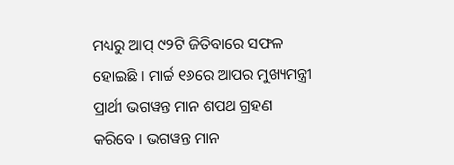ମଧ୍ୟରୁ ଆପ୍ ୯୨ଟି ଜିତିବାରେ ସଫଳ ହୋଇଛି । ମାର୍ଚ୍ଚ ୧୬ରେ ଆପର ମୁଖ୍ୟମନ୍ତ୍ରୀ ପ୍ରାର୍ଥୀ ଭଗୱନ୍ତ ମାନ ଶପଥ ଗ୍ରହଣ କରିବେ । ଭଗୱନ୍ତ ମାନ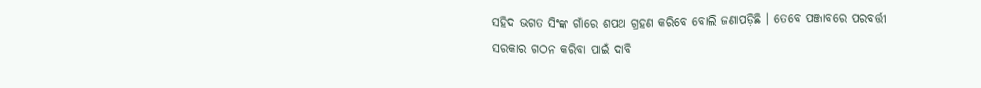ସହିଦ ଭଗତ ସିଂଙ୍କ ଗାଁରେ ଶପଥ ଗ୍ରହଣ କରିବେ ବୋଲି ଜଣାପଡ଼ିଛି । ତେବେ ପଞ୍ଜାବରେ ପରବର୍ତ୍ତୀ ସରକାର ଗଠନ କରିବା ପାଇଁ ଦାବି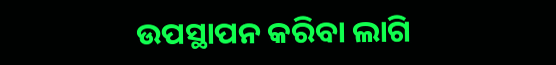ଉପସ୍ଥାପନ କରିବା ଲାଗି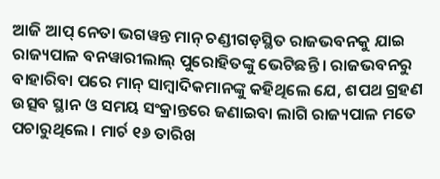ଆଜି ଆପ୍ ନେତା ଭଗୱନ୍ତ ମାନ୍ ଚଣ୍ଡୀଗଡ଼ସ୍ଥିତ ରାଜଭବନକୁ ଯାଇ ରାଜ୍ୟପାଳ ବନୱାରୀଲାଲ୍ ପୁରୋହିତଙ୍କୁ ଭେଟିଛନ୍ତି । ରାଜଭବନରୁ ବାହାରିବା ପରେ ମାନ୍ ସାମ୍ବାଦିକମାନଙ୍କୁ କହିଥିଲେ ଯେ, ଶପଥ ଗ୍ରହଣ ଉତ୍ସବ ସ୍ଥାନ ଓ ସମୟ ସଂକ୍ରାନ୍ତରେ ଜଣାଇବା ଲାଗି ରାଜ୍ୟପାଳ ମତେ ପଚାରୁଥିଲେ । ମାର୍ଚ ୧୬ ତାରିଖ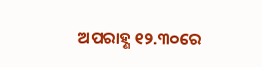ଅପରାହ୍ଣ ୧୨.୩୦ରେ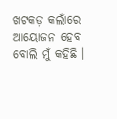ଖଟକଡ଼ କଲାଁରେ ଆୟୋଜନ ହେବ ବୋଲି ମୁଁ କହିଛି ।